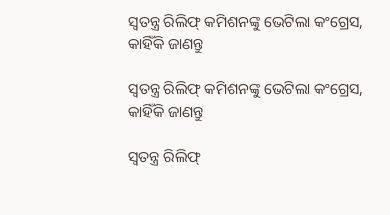ସ୍ୱତନ୍ତ୍ର ରିଲିଫ୍ କମିଶନଙ୍କୁ ଭେଟିଲା କଂଗ୍ରେସ, କାହିଁକି ଜାଣନ୍ତୁ

ସ୍ୱତନ୍ତ୍ର ରିଲିଫ୍ କମିଶନଙ୍କୁ ଭେଟିଲା କଂଗ୍ରେସ, କାହିଁକି ଜାଣନ୍ତୁ

ସ୍ୱତନ୍ତ୍ର ରିଲିଫ୍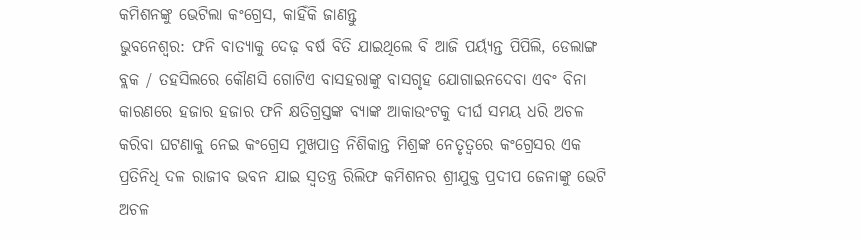କମିଶନଙ୍କୁ ଭେଟିଲା କଂଗ୍ରେସ, କାହିଁକି ଜାଣନ୍ତୁ
ଭୁବନେଶ୍ୱର: ଫନି ବାତ୍ୟାକୁ ଦେଢ଼ ବର୍ଷ ବିତି ଯାଇଥିଲେ ବି ଆଜି ପର୍ୟ୍ୟନ୍ତ ପିପିଲି, ଡେଲାଙ୍ଗ ବ୍ଲକ / ତହସିଲରେ କୌଣସି ଗୋଟିଏ ବାସହରାଙ୍କୁ ବାସଗୃହ ଯୋଗାଇନଦେବା ଏବଂ ବିନା କାରଣରେ ହଜାର ହଜାର ଫନି କ୍ଷତିଗ୍ରସ୍ତଙ୍କ ବ୍ୟାଙ୍କ ଆକାଉଂଟକୁ ଦୀର୍ଘ ସମୟ ଧରି ଅଚଳ କରିବା ଘଟଣାକୁ ନେଇ କଂଗ୍ରେସ ମୁଖପାତ୍ର ନିଶିକାନ୍ତ ମିଶ୍ରଙ୍କ ନେତୃତ୍ୱରେ କଂଗ୍ରେସର ଏକ ପ୍ରତିନିଧି ଦଳ ରାଜୀବ ଭବନ ଯାଇ ସ୍ୱତନ୍ତ୍ର ରିଲିଫ କମିଶନର ଶ୍ରୀଯୁକ୍ତ ପ୍ରଦୀପ ଜେନାଙ୍କୁ ଭେଟି ଅଚଳ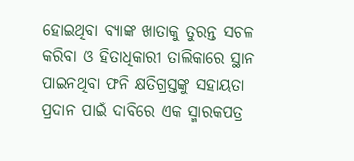ହୋଇଥିବା ବ୍ୟାଙ୍କ ଖାତାକୁ ତୁରନ୍ତ ସଚଳ କରିବା ଓ ହିତାଧିକାରୀ ତାଲିକାରେ ସ୍ଥାନ ପାଇନଥିବା ଫନି କ୍ଷତିଗ୍ରସ୍ତଙ୍କୁ ସହାୟତା ପ୍ରଦାନ ପାଇଁ ଦାବିରେ ଏକ ସ୍ମାରକପତ୍ର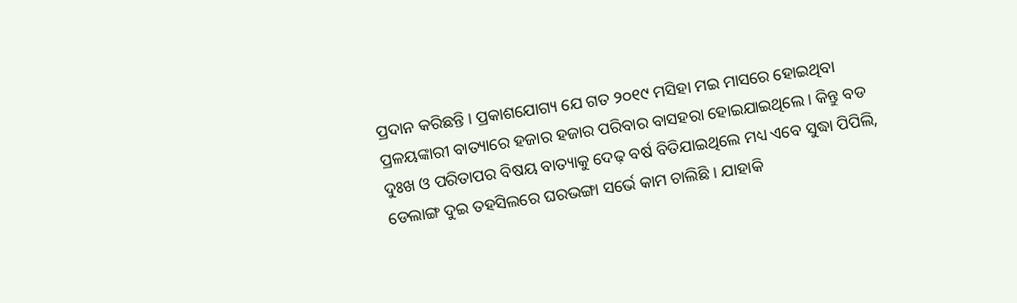ପ୍ରଦାନ କରିଛନ୍ତି । ପ୍ରକାଶଯୋଗ୍ୟ ଯେ ଗତ ୨୦୧୯ ମସିହା ମଇ ମାସରେ ହୋଇଥିବା ପ୍ରଳୟଙ୍କାରୀ ବାତ୍ୟାରେ ହଜାର ହଜାର ପରିବାର ବାସହରା ହୋଇଯାଇଥିଲେ । କିନ୍ତୁ ବଡ ଦୁଃଖ ଓ ପରିତାପର ବିଷୟ ବାତ୍ୟାକୁ ଦେଢ଼ ବର୍ଷ ବିତିଯାଇଥିଲେ ମଧ୍ୟ ଏବେ ସୁଦ୍ଧା ପିପିଲି, ଡେଲାଙ୍ଗ ଦୁଇ ତହସିଲରେ ଘରଭଙ୍ଗା ସର୍ଭେ କାମ ଚାଲିଛି । ଯାହାକି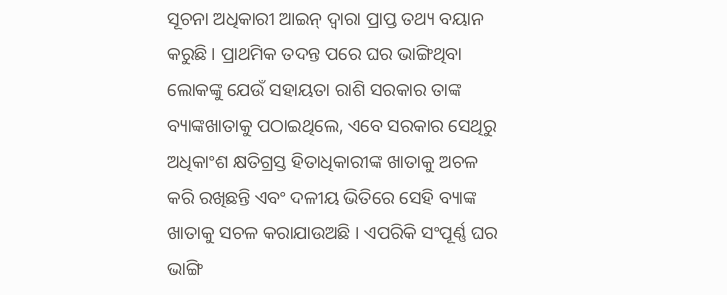ସୂଚନା ଅଧିକାରୀ ଆଇନ୍ ଦ୍ୱାରା ପ୍ରାପ୍ତ ତଥ୍ୟ ବୟାନ କରୁଛି । ପ୍ରାଥମିକ ତଦନ୍ତ ପରେ ଘର ଭାଙ୍ଗିଥିବା ଲୋକଙ୍କୁ ଯେଉଁ ସହାୟତା ରାଶି ସରକାର ତାଙ୍କ ବ୍ୟାଙ୍କଖାତାକୁ ପଠାଇଥିଲେ, ଏବେ ସରକାର ସେଥିରୁ ଅଧିକାଂଶ କ୍ଷତିଗ୍ରସ୍ତ ହିତାଧିକାରୀଙ୍କ ଖାତାକୁ ଅଚଳ କରି ରଖିଛନ୍ତି ଏବଂ ଦଳୀୟ ଭିତିରେ ସେହି ବ୍ୟାଙ୍କ ଖାତାକୁ ସଚଳ କରାଯାଉଅଛି । ଏପରିକି ସଂପୂର୍ଣ୍ଣ ଘର ଭାଙ୍ଗି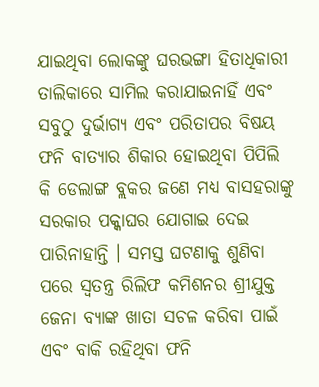ଯାଇଥିବା ଲୋକଙ୍କୁ ଘରଭଙ୍ଗା ହିତାଧିକାରୀ ତାଲିକାରେ ସାମିଲ କରାଯାଇନାହିଁ ଏବଂ ସବୁଠୁ ଦୁର୍ଭାଗ୍ୟ ଏବଂ ପରିତାପର ବିଷୟ ଫନି ବାତ୍ୟାର ଶିକାର ହୋଇଥିବା ପିପିଲି କି ଡେଲାଙ୍ଗ ବ୍ଲକର ଜଣେ ମଧ୍ୟ ବାସହରାଙ୍କୁ ସରକାର ପକ୍କାଘର ଯୋଗାଇ ଦେଇ ପାରିନାହାନ୍ତି । ସମସ୍ତ ଘଟଣାକୁ ଶୁଣିବା ପରେ ସ୍ୱତନ୍ତ୍ର ରିଲିଫ କମିଶନର ଶ୍ରୀଯୁକ୍ତ ଜେନା ବ୍ୟାଙ୍କ ଖାତା ସଚଳ କରିବା ପାଇଁ ଏବଂ ବାକି ରହିଥିବା ଫନି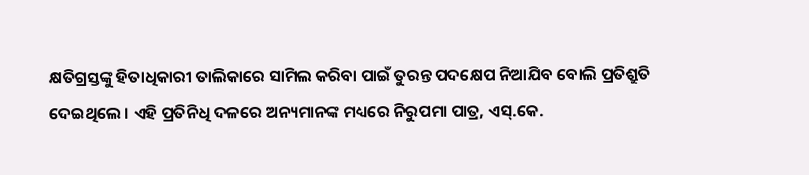କ୍ଷତିଗ୍ରସ୍ତଙ୍କୁ ହିତାଧିକାରୀ ତାଲିକାରେ ସାମିଲ କରିବା ପାଇଁ ତୁରନ୍ତ ପଦକ୍ଷେପ ନିଆଯିବ ବୋଲି ପ୍ରତିଶ୍ରୁତି ଦେଇଥିଲେ । ଏହି ପ୍ରତିନିଧି ଦଳରେ ଅନ୍ୟମାନଙ୍କ ମଧ୍ୟରେ ନିରୁପମା ପାତ୍ର, ଏସ୍.କେ.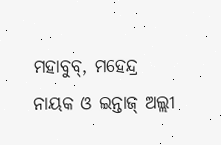ମହାବୁବ୍, ମହେନ୍ଦ୍ର ନାୟକ ଓ ଇନ୍ତାଜ୍ ଅଲ୍ଲୀ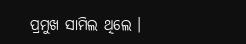ପ୍ରମୁଖ ସାମିଲ ଥିଲେ ।